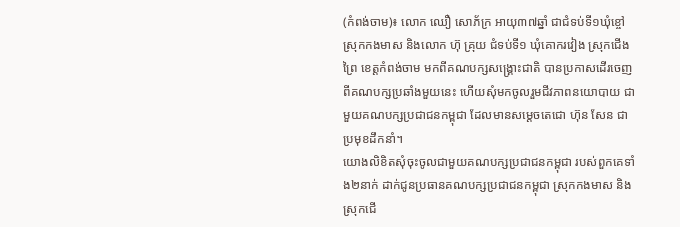(កំពង់ចាម)៖ លោក ឈឿ សោភ័ក្រ អាយុ៣៧ឆ្នាំ ជាជំទប់ទី១ឃុំខ្ចៅ ស្រុកកងមាស និងលោក ហ៊ុ គ្រុយ ជំទប់ទី១ ឃុំគោករវៀង ស្រុកជើងព្រៃ ខេត្តកំពង់ចាម មកពីគណបក្សសង្គ្រោះជាតិ បានប្រកាសដើរចេញពីគណបក្សប្រឆាំងមួយនេះ ហើយសុំមកចូលរួមជីវភាពនយោបាយ ជាមួយគណបក្សប្រជាជនកម្ពុជា ដែលមានសម្ដេចតេជោ ហ៊ុន សែន ជាប្រមុខដឹកនាំ។
យោងលិខិតសុំចុះចូលជាមួយគណបក្សប្រជាជនកម្ពុជា របស់ពួកគេទាំង២នាក់ ដាក់ជូនប្រធានគណបក្សប្រជាជនកម្ពុជា ស្រុកកងមាស និងស្រុកជើ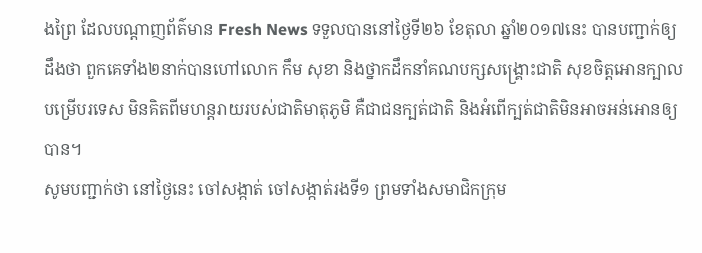ងព្រៃ ដែលបណ្ដាញព័ត៌មាន Fresh News ទទួលបាននៅថ្ងៃទី២៦ ខែតុលា ឆ្នាំ២០១៧នេះ បានបញ្ជាក់ឲ្យដឹងថា ពួកគេទាំង២នាក់បានហៅលោក កឹម សុខា និងថ្នាកដឹកនាំគណបក្សសង្គ្រោះជាតិ សុខចិត្តអោនក្បាលបម្រើបរទេស មិនគិតពីមហន្តរាយរបស់ជាតិមាតុភូមិ គឺជាជនក្បត់ជាតិ និងអំពើក្បត់ជាតិមិនអាចអន់អោនឲ្យបាន។
សូមបញ្ជាក់ថា នៅថ្ងៃនេះ ចៅសង្កាត់ ចៅសង្កាត់រងទី១ ព្រមទាំងសមាជិកក្រុម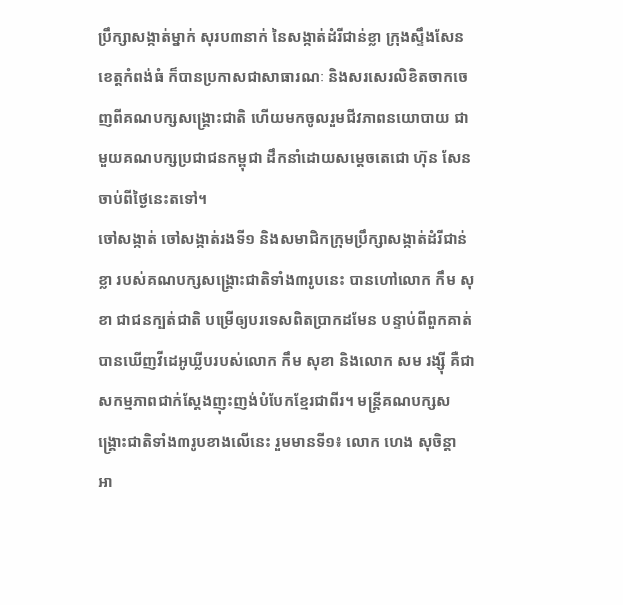ប្រឹក្សាសង្កាត់ម្នាក់ សុរប៣នាក់ នៃសង្កាត់ដំរីជាន់ខ្លា ក្រុងស្ទឹងសែន ខេត្តកំពង់ធំ ក៏បានប្រកាសជាសាធារណៈ និងសរសេរលិខិតចាកចេញពីគណបក្សសង្គ្រោះជាតិ ហើយមកចូលរួមជីវភាពនយោបាយ ជាមួយគណបក្សប្រជាជនកម្ពុជា ដឹកនាំដោយសម្ដេចតេជោ ហ៊ុន សែន ចាប់ពីថ្ងៃនេះតទៅ។
ចៅសង្កាត់ ចៅសង្កាត់រងទី១ និងសមាជិកក្រុមប្រឹក្សាសង្កាត់ដំរីជាន់ខ្លា របស់គណបក្សសង្គ្រោះជាតិទាំង៣រូបនេះ បានហៅលោក កឹម សុខា ជាជនក្បត់ជាតិ បម្រើឲ្យបរទេសពិតប្រាកដមែន បន្ទាប់ពីពួកគាត់បានឃើញវីដេអូឃ្លីបរបស់លោក កឹម សុខា និងលោក សម រង្ស៊ី គឺជាសកម្មភាពជាក់ស្ដែងញុះញង់បំបែកខ្មែរជាពីរ។ មន្ដ្រីគណបក្សសង្គ្រោះជាតិទាំង៣រូបខាងលើនេះ រួមមានទី១៖ លោក ហេង សុចិន្ដា អា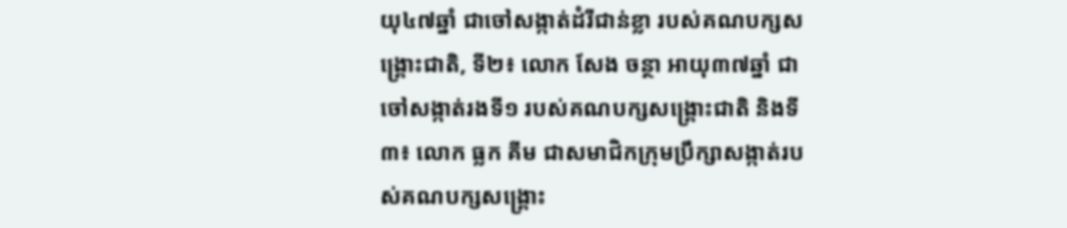យុ៤៧ឆ្នាំ ជាចៅសង្កាត់ដំរីជាន់ខ្លា របស់គណបក្សសង្គ្រោះជាតិ, ទី២៖ លោក សែង ចន្ថា អាយុ៣៧ឆ្នាំ ជាចៅសង្កាត់រងទី១ របស់គណបក្សសង្គ្រោះជាតិ និងទី៣៖ លោក ធ្លក គីម ជាសមាជិកក្រុមប្រឹក្សាសង្កាត់របស់គណបក្សសង្គ្រោះ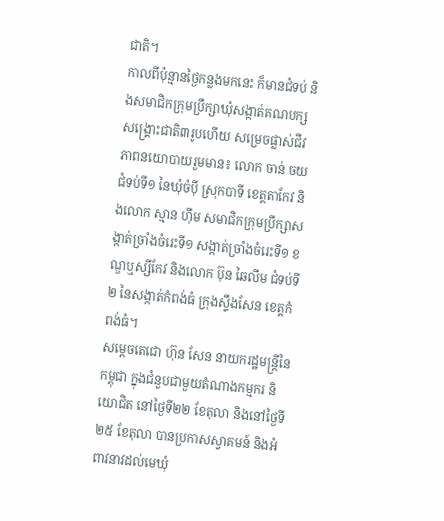ជាតិ។
កាលពីប៉ុន្មានថ្ងៃកន្លងមកនេះ ក៏មានជំទប់ និងសមាជិកក្រុមប្រឹក្សាឃុំសង្កាត់គណបក្សសង្រ្គោះជាតិ៣រូបហើយ សម្រេចផ្លាស់ជីវភាពនយោបាយរួមមាន៖ លោក ចាន់ ចយ ជំទប់ទី១ នៃឃុំចំប៉ី ស្រុកបាទី ខេត្តតាកែវ និងលោក ស្មាន ហ៊ីម សមាជិកក្រុមប្រឹក្សាសង្កាត់ច្រាំងចំរេះទី១ សង្កាត់ច្រាំងចំរេះទី១ ខណ្ឌឬស្សីកែវ និងលោក ប៊ុន ឆៃលីម ជំទប់ទី២ នៃសង្កាត់កំពង់ធំ ក្រុងស្ទឹងសែន ខេត្តកំពង់ធំ។
សម្តេចតេជោ ហ៊ុន សែន នាយករដ្ឋមន្រ្តីនៃកម្ពុជា ក្នុងជំនួបជាមួយតំណាងកម្មករ និយោជិត នៅថ្ងៃទី២២ ខែតុលា និងនៅថ្ងៃទី២៥ ខែតុលា បានប្រកាសស្វាគមន៍ និងអំពាវនាវដល់មេឃុំ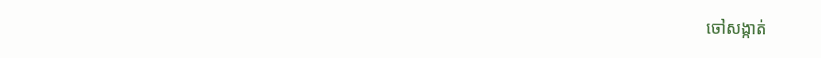ចៅសង្កាត់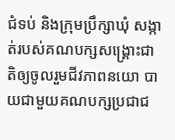ជំទប់ និងក្រុមប្រឹក្សាឃុំ សង្កាត់របស់គណបក្សសង្រ្គោះជាតិឲ្យចូលរួមជីវភាពនយោ បាយជាមួយគណបក្សប្រជាជ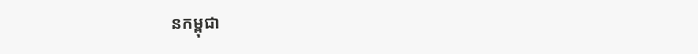នកម្ពុជា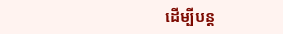ដើម្បីបន្ត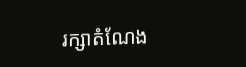រក្សាតំណែង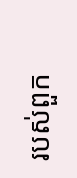របស់ពួក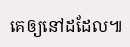គេឲ្យនៅដដែល៕